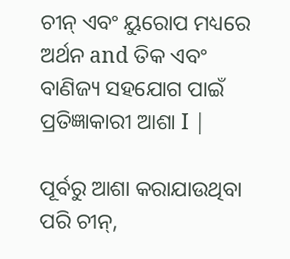ଚୀନ୍ ଏବଂ ୟୁରୋପ ମଧ୍ୟରେ ଅର୍ଥନ and ତିକ ଏବଂ ବାଣିଜ୍ୟ ସହଯୋଗ ପାଇଁ ପ୍ରତିଜ୍ଞାକାରୀ ଆଶା I |

ପୂର୍ବରୁ ଆଶା କରାଯାଉଥିବା ପରି ଚୀନ୍,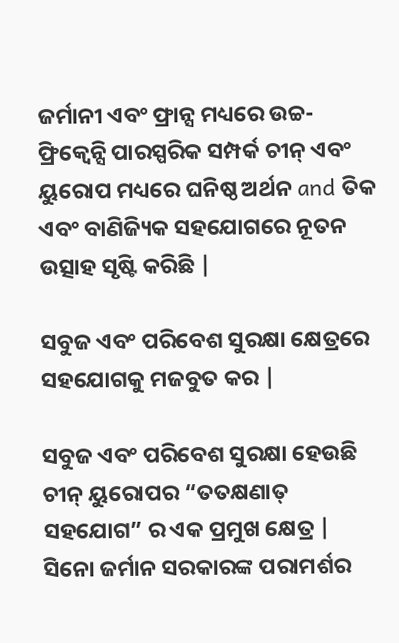ଜର୍ମାନୀ ଏବଂ ଫ୍ରାନ୍ସ ମଧ୍ୟରେ ଉଚ୍ଚ-ଫ୍ରିକ୍ୱେନ୍ସି ପାରସ୍ପରିକ ସମ୍ପର୍କ ଚୀନ୍ ଏବଂ ୟୁରୋପ ମଧ୍ୟରେ ଘନିଷ୍ଠ ଅର୍ଥନ and ତିକ ଏବଂ ବାଣିଜ୍ୟିକ ସହଯୋଗରେ ନୂତନ ଉତ୍ସାହ ସୃଷ୍ଟି କରିଛି |

ସବୁଜ ଏବଂ ପରିବେଶ ସୁରକ୍ଷା କ୍ଷେତ୍ରରେ ସହଯୋଗକୁ ମଜବୁତ କର |

ସବୁଜ ଏବଂ ପରିବେଶ ସୁରକ୍ଷା ହେଉଛି ଚୀନ୍ ୟୁରୋପର “ତତକ୍ଷଣାତ୍ ସହଯୋଗ” ର ଏକ ପ୍ରମୁଖ କ୍ଷେତ୍ର | ସିନୋ ଜର୍ମାନ ସରକାରଙ୍କ ପରାମର୍ଶର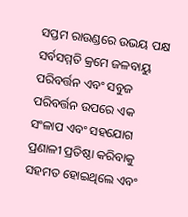ସପ୍ତମ ରାଉଣ୍ଡରେ ଉଭୟ ପକ୍ଷ ସର୍ବସମ୍ମତି କ୍ରମେ ଜଳବାୟୁ ପରିବର୍ତ୍ତନ ଏବଂ ସବୁଜ ପରିବର୍ତ୍ତନ ଉପରେ ଏକ ସଂଳାପ ଏବଂ ସହଯୋଗ ପ୍ରଣାଳୀ ପ୍ରତିଷ୍ଠା କରିବାକୁ ସହମତ ହୋଇଥିଲେ ଏବଂ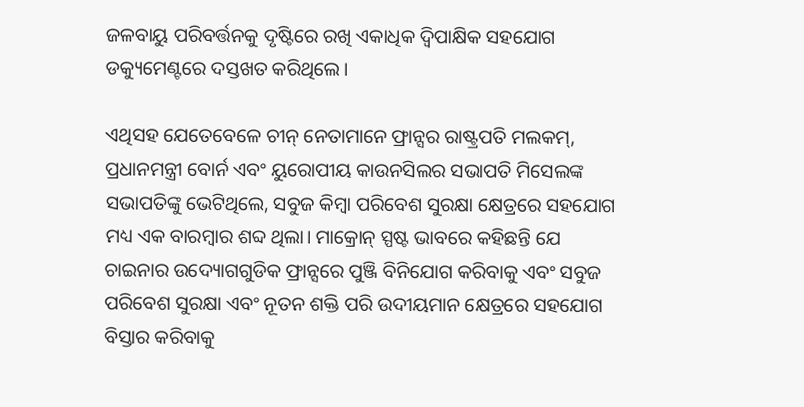ଜଳବାୟୁ ପରିବର୍ତ୍ତନକୁ ଦୃଷ୍ଟିରେ ରଖି ଏକାଧିକ ଦ୍ୱିପାକ୍ଷିକ ସହଯୋଗ ଡକ୍ୟୁମେଣ୍ଟରେ ଦସ୍ତଖତ କରିଥିଲେ।

ଏଥିସହ ଯେତେବେଳେ ଚୀନ୍ ନେତାମାନେ ଫ୍ରାନ୍ସର ରାଷ୍ଟ୍ରପତି ମଲକମ୍, ପ୍ରଧାନମନ୍ତ୍ରୀ ବୋର୍ନ ଏବଂ ୟୁରୋପୀୟ କାଉନସିଲର ସଭାପତି ମିସେଲଙ୍କ ସଭାପତିଙ୍କୁ ଭେଟିଥିଲେ, ସବୁଜ କିମ୍ବା ପରିବେଶ ସୁରକ୍ଷା କ୍ଷେତ୍ରରେ ସହଯୋଗ ମଧ୍ୟ ଏକ ବାରମ୍ବାର ଶବ୍ଦ ଥିଲା। ମାକ୍ରୋନ୍ ସ୍ପଷ୍ଟ ଭାବରେ କହିଛନ୍ତି ଯେ ଚାଇନାର ଉଦ୍ୟୋଗଗୁଡିକ ଫ୍ରାନ୍ସରେ ପୁଞ୍ଜି ବିନିଯୋଗ କରିବାକୁ ଏବଂ ସବୁଜ ପରିବେଶ ସୁରକ୍ଷା ଏବଂ ନୂତନ ଶକ୍ତି ପରି ଉଦୀୟମାନ କ୍ଷେତ୍ରରେ ସହଯୋଗ ବିସ୍ତାର କରିବାକୁ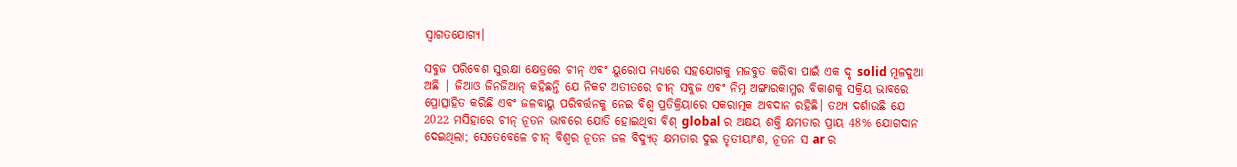ସ୍ୱାଗତଯୋଗ୍ୟ।

ସବୁଜ ପରିବେଶ ସୁରକ୍ଷା କ୍ଷେତ୍ରରେ ଚୀନ୍ ଏବଂ ୟୁରୋପ ମଧ୍ୟରେ ସହଯୋଗକୁ ମଜବୁତ କରିବା ପାଇଁ ଏକ ଦୃ solid ମୂଳଦୁଆ ଅଛି | ଜିଆଓ ଜିନଜିଆନ୍ କହିଛନ୍ତି ଯେ ନିକଟ ଅତୀତରେ ଚୀନ୍ ସବୁଜ ଏବଂ ନିମ୍ନ ଅଙ୍ଗାରକାମ୍ଳର ବିକାଶକୁ ସକ୍ରିୟ ଭାବରେ ପ୍ରୋତ୍ସାହିତ କରିଛି ଏବଂ ଜଳବାୟୁ ପରିବର୍ତ୍ତନକୁ ନେଇ ବିଶ୍ୱ ପ୍ରତିକ୍ରିୟାରେ ସକରାତ୍ମକ ଅବଦାନ ରହିଛି। ତଥ୍ୟ ଦର୍ଶାଉଛି ଯେ 2022 ମସିହାରେ ଚୀନ୍ ନୂତନ ଭାବରେ ଯୋଡି ହୋଇଥିବା ବିଶ୍ global ର ଅକ୍ଷୟ ଶକ୍ତି କ୍ଷମତାର ପ୍ରାୟ 48% ଯୋଗଦାନ ଦେଇଥିଲା; ସେତେବେଳେ ଚୀନ୍ ବିଶ୍ୱର ନୂତନ ଜଳ ବିଦ୍ୟୁତ୍ କ୍ଷମତାର ଦୁଇ ତୃତୀୟାଂଶ, ନୂତନ ସ ar ର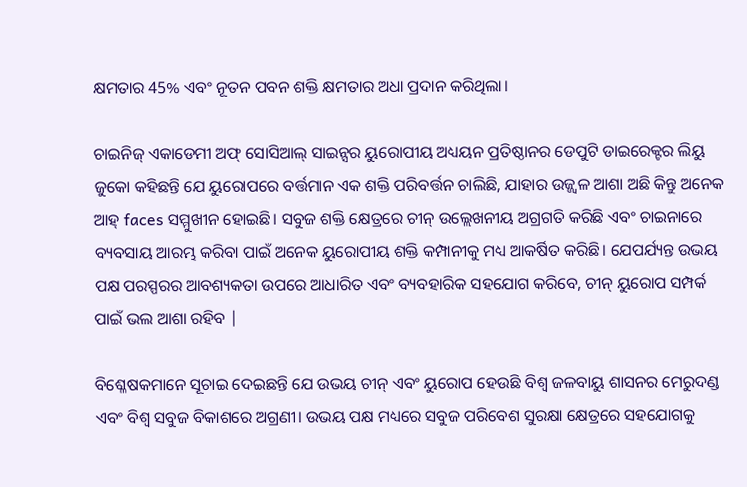କ୍ଷମତାର 45% ଏବଂ ନୂତନ ପବନ ଶକ୍ତି କ୍ଷମତାର ଅଧା ପ୍ରଦାନ କରିଥିଲା।

ଚାଇନିଜ୍ ଏକାଡେମୀ ଅଫ୍ ସୋସିଆଲ୍ ସାଇନ୍ସର ୟୁରୋପୀୟ ଅଧ୍ୟୟନ ପ୍ରତିଷ୍ଠାନର ଡେପୁଟି ଡାଇରେକ୍ଟର ଲିୟୁ ଜୁକୋ କହିଛନ୍ତି ଯେ ୟୁରୋପରେ ବର୍ତ୍ତମାନ ଏକ ଶକ୍ତି ପରିବର୍ତ୍ତନ ଚାଲିଛି, ଯାହାର ଉଜ୍ଜ୍ୱଳ ଆଶା ଅଛି କିନ୍ତୁ ଅନେକ ଆହ୍ faces ସମ୍ମୁଖୀନ ହୋଇଛି। ସବୁଜ ଶକ୍ତି କ୍ଷେତ୍ରରେ ଚୀନ୍ ଉଲ୍ଲେଖନୀୟ ଅଗ୍ରଗତି କରିଛି ଏବଂ ଚାଇନାରେ ବ୍ୟବସାୟ ଆରମ୍ଭ କରିବା ପାଇଁ ଅନେକ ୟୁରୋପୀୟ ଶକ୍ତି କମ୍ପାନୀକୁ ମଧ୍ୟ ଆକର୍ଷିତ କରିଛି। ଯେପର୍ଯ୍ୟନ୍ତ ଉଭୟ ପକ୍ଷ ପରସ୍ପରର ଆବଶ୍ୟକତା ଉପରେ ଆଧାରିତ ଏବଂ ବ୍ୟବହାରିକ ସହଯୋଗ କରିବେ, ଚୀନ୍ ୟୁରୋପ ସମ୍ପର୍କ ପାଇଁ ଭଲ ଆଶା ରହିବ |

ବିଶ୍ଳେଷକମାନେ ସୂଚାଇ ଦେଇଛନ୍ତି ଯେ ଉଭୟ ଚୀନ୍ ଏବଂ ୟୁରୋପ ହେଉଛି ବିଶ୍ୱ ଜଳବାୟୁ ଶାସନର ମେରୁଦଣ୍ଡ ଏବଂ ବିଶ୍ୱ ସବୁଜ ବିକାଶରେ ଅଗ୍ରଣୀ। ଉଭୟ ପକ୍ଷ ମଧ୍ୟରେ ସବୁଜ ପରିବେଶ ସୁରକ୍ଷା କ୍ଷେତ୍ରରେ ସହଯୋଗକୁ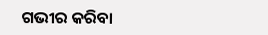ଗଭୀର କରିବା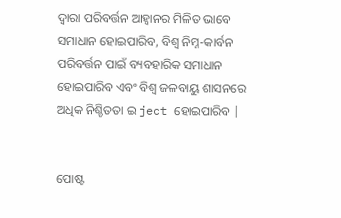ଦ୍ୱାରା ପରିବର୍ତ୍ତନ ଆହ୍ୱାନର ମିଳିତ ଭାବେ ସମାଧାନ ହୋଇପାରିବ, ବିଶ୍ୱ ନିମ୍ନ-କାର୍ବନ ପରିବର୍ତ୍ତନ ପାଇଁ ବ୍ୟବହାରିକ ସମାଧାନ ହୋଇପାରିବ ଏବଂ ବିଶ୍ୱ ଜଳବାୟୁ ଶାସନରେ ଅଧିକ ନିଶ୍ଚିତତା ଇ ject ହୋଇପାରିବ |


ପୋଷ୍ଟ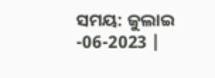ସମୟ: ଜୁଲାଇ -06-2023 |